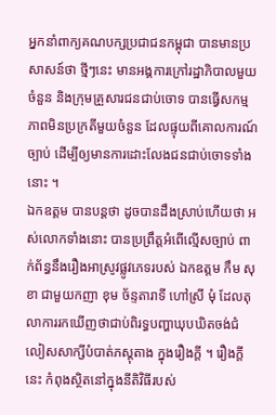អ្នកនាំពាក្យគណបក្សប្រជាជនកម្ពុជា បានមានប្រសាសន៍ថា ថ្មីៗនេះ មានអង្គការក្រៅរដ្ឋាភិបាលមួយចំនួន និងក្រុមគ្រួសារជនជាប់ចោទ បានធ្វើសកម្មភាពមិនប្រក្រតីមួយចំនួន ដែលផ្ទុយពីគោលការណ៍ច្បាប់ ដើម្បីឲ្យមានការដោះលែងជនជាប់ចោទទាំងនោះ ។
ឯកឧត្តម បានបន្តថា ដូចបានដឹងស្រាប់ហើយថា អស់លោកទាំងនោះ បានប្រព្រឹត្តអំពើល្មើសច្បាប់ ពាក់ព័ន្ធនឹងរឿងអាស្រូវផ្លូវភេទរបស់ ឯកឧត្តម កឹម សុខា ជាមួយកញា ខុម ច័ន្ទតារាទី ហៅស្រី មុំ ដែលតុលាការរកឃើញថាជាប់ពិរទ្ធបញ្ហាឃុបឃិតចង់ជំលៀសសាក្សីបំបាត់ភស្តុតាង ក្នុងរឿងក្តី ។ រឿងក្តីនេះ កំពុងស្ថិតនៅក្នុងនីតិវិធីរបស់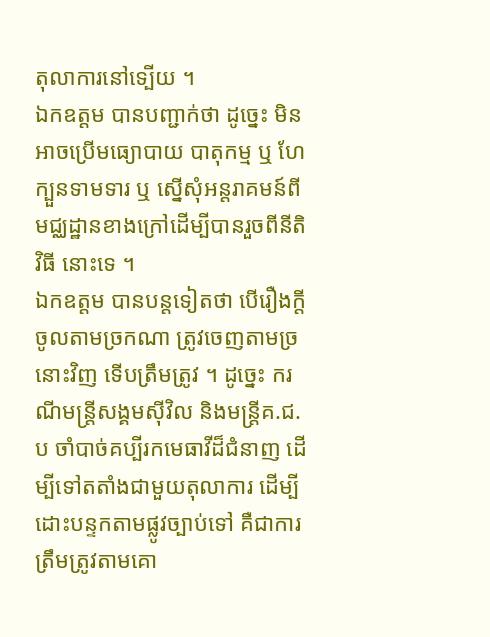តុលាការនៅទ្បើយ ។
ឯកឧត្តម បានបញ្ជាក់ថា ដូច្នេះ មិនអាចប្រើមធ្យោបាយ បាតុកម្ម ឬ ហែក្បួនទាមទារ ឬ ស្នើសុំអន្តរាគមន៍ពីមជ្ឈដ្ឋានខាងក្រៅដើម្បីបានរួចពីនីតិវិធី នោះទេ ។
ឯកឧត្តម បានបន្តទៀតថា បើរឿងក្តីចូលតាមច្រកណា ត្រូវចេញតាមច្រនោះវិញ ទើបត្រឹមត្រូវ ។ ដូច្នេះ ករណីមន្ត្រីសង្គមស៊ីវិល និងមន្ត្រីគ.ជ.ប ចាំបាច់គប្បីរកមេធាវីដ៏ជំនាញ ដើម្បីទៅតតាំងជាមួយតុលាការ ដើម្បីដោះបន្ទកតាមផ្លូវច្បាប់ទៅ គឺជាការត្រឹមត្រូវតាមគោ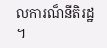លការណ៏នីតិរដ្ឋ ។